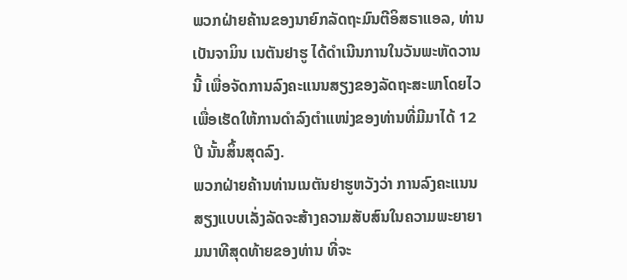ພວກຝ່າຍຄ້ານຂອງນາຍົກລັດຖະມົນຕີອິສຣາແອລ, ທ່ານ ເບັນຈາມິນ ເນຕັນຢາຮູ ໄດ້ດໍາເນີນການໃນວັນພະຫັດວານນີ້ ເພື່ອຈັດການລົງຄະແນນສຽງຂອງລັດຖະສະພາໂດຍໄວເພື່ອເຮັດໃຫ້ການດໍາລົງຕຳແໜ່ງຂອງທ່ານທີ່ມີມາໄດ້ 12 ປີ ນັ້ນສິ້ນສຸດລົງ.
ພວກຝ່າຍຄ້ານທ່ານເນຕັນຢາຮູຫວັງວ່າ ການລົງຄະແນນສຽງແບບເລັ່ງລັດຈະສ້າງຄວາມສັບສົນໃນຄວາມພະຍາຍາມນາທີສຸດທ້າຍຂອງທ່ານ ທີ່ຈະ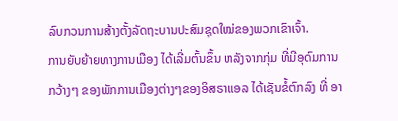ລົບກວນການສ້າງຕັ້ງລັດຖະບານປະສົມຊຸດໃໝ່ຂອງພວກເຂົາເຈົ້າ.
ການຍັບຍ້າຍທາງການເມືອງ ໄດ້ເລີ່ມຕົ້ນຂຶ້ນ ຫລັງຈາກກຸ່ມ ທີ່ມີອຸດົມການ ກວ້າງໆ ຂອງພັກການເມືອງຕ່າງໆຂອງອິສຣາແອລ ໄດ້ເຊັນຂໍ້ຕົກລົງ ທີ່ ອາ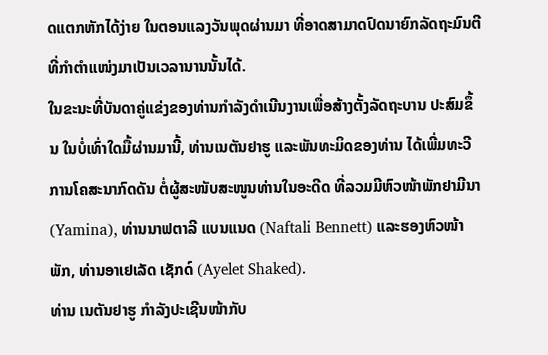ດແຕກຫັກໄດ້ງ່າຍ ໃນຕອນແລງວັນພຸດຜ່ານມາ ທີ່ອາດສາມາດປົດນາຍົກລັດຖະມົນຕີ ທີ່ກໍາຕໍາແໜ່ງມາເປັນເວລານານນັ້ນໄດ້.
ໃນຂະນະທີ່ບັນດາຄູ່ແຂ່ງຂອງທ່ານກຳລັງດໍາເນີນງານເພື່ອສ້າງຕັ້ງລັດຖະບານ ປະສົມຂຶ້ນ ໃນບໍ່ເທົ່າໃດມື້ຜ່ານມານີ້, ທ່ານເນຕັນຢາຮູ ແລະພັນທະມິດຂອງທ່ານ ໄດ້ເພີ່ມທະວີການໂຄສະນາກົດດັນ ຕໍ່ຜູ້ສະໜັບສະໜູນທ່ານໃນອະດີດ ທີ່ລວມມີຫົວໜ້າພັກຢາມີນາ (Yamina), ທ່ານນາຟຕາລີ ແບນແນດ (Naftali Bennett) ແລະຮອງຫົວໜ້າພັກ, ທ່ານອາເຢເລັດ ເຊັກດ໌ (Ayelet Shaked).
ທ່ານ ເນຕັນຢາຮູ ກຳລັງປະເຊີນໜ້າກັບ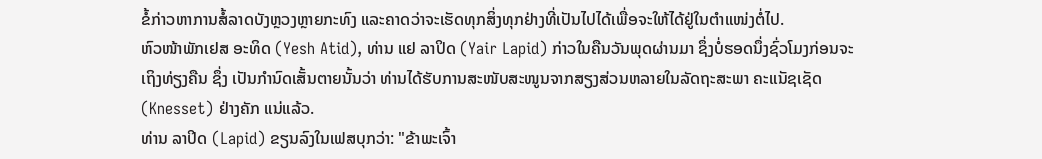ຂໍ້ກ່າວຫາການສໍ້ລາດບັງຫຼວງຫຼາຍກະທົງ ແລະຄາດວ່າຈະເຮັດທຸກສິ່ງທຸກຢ່າງທີ່ເປັນໄປໄດ້ເພື່ອຈະໃຫ້ໄດ້ຢູ່ໃນຕຳແໜ່ງຕໍ່ໄປ.
ຫົວໜ້າພັກເຢສ ອະທິດ (Yesh Atid), ທ່ານ ແຢ ລາປິດ (Yair Lapid) ກ່າວໃນຄືນວັນພຸດຜ່ານມາ ຊຶ່ງບໍ່ຮອດນຶ່ງຊົ່ວໂມງກ່ອນຈະເຖິງທ່ຽງຄືນ ຊຶ່ງ ເປັນກໍານົດເສັ້ນຕາຍນັ້ນວ່າ ທ່ານໄດ້ຮັບການສະໜັບສະໜູນຈາກສຽງສ່ວນຫລາຍໃນລັດຖະສະພາ ຄະແນັຊເຊັດ (Knesset) ຢ່າງຄັກ ແນ່ແລ້ວ.
ທ່ານ ລາປິດ (Lapid) ຂຽນລົງໃນເຟສບຸກວ່າ: "ຂ້າພະເຈົ້າ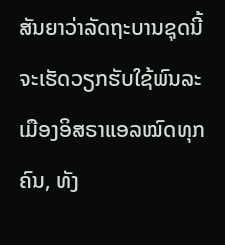ສັນຍາວ່າລັດຖະບານຊຸດນີ້ ຈະເຮັດວຽກຮັບໃຊ້ພົນລະເມືອງອິສຣາແອລໝົດທຸກຄົນ, ທັງ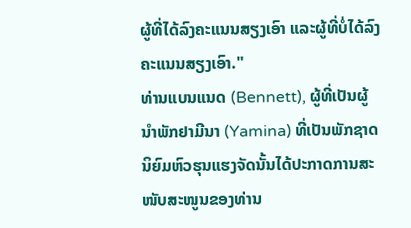ຜູ້ທີ່ໄດ້ລົງຄະແນນສຽງເອົາ ແລະຜູ້ທີ່ບໍ່ໄດ້ລົງຄະແນນສຽງເອົາ."
ທ່ານແບນແນດ (Bennett), ຜູ້ທີ່ເປັນຜູ້ນໍາພັກຢາມີນາ (Yamina) ທີ່ເປັນພັກຊາດນິຍົມຫົວຮຸນແຮງຈັດນັ້ນໄດ້ປະກາດການສະໜັບສະໜູນຂອງທ່ານ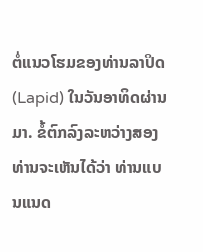ຕໍ່ແນວໂຮມຂອງທ່ານລາປິດ (Lapid) ໃນວັນອາທິດຜ່ານມາ. ຂໍ້ຕົກລົງລະຫວ່າງສອງທ່ານຈະເຫັນໄດ້ວ່າ ທ່ານແບນແນດ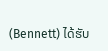(Bennett) ໄດ້ຮັບ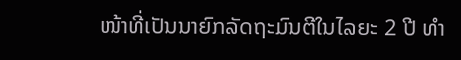ໜ້າທີ່ເປັນນາຍົກລັດຖະມົນຕີໃນໄລຍະ 2 ປີ ທຳ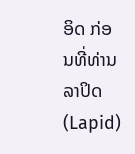ອິດ ກ່ອນທີ່ທ່ານລາປິດ (Lapid)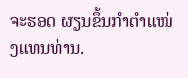ຈະຮອດ ຜຽນຂຶ້ນກໍາຕໍາແໜ່ງແທນທ່ານ.